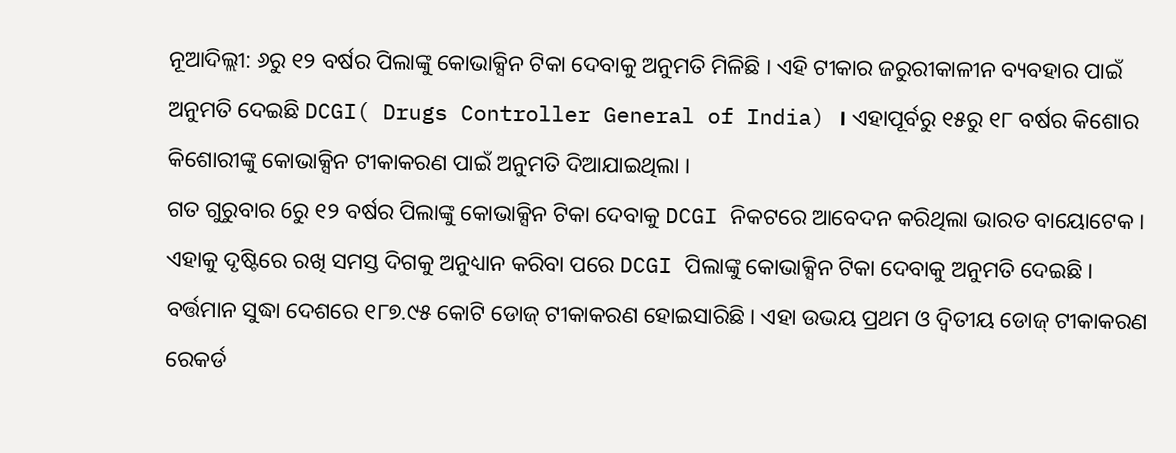ନୂଆଦିଲ୍ଲୀ: ୬ରୁ ୧୨ ବର୍ଷର ପିଲାଙ୍କୁ କୋଭାକ୍ସିନ ଟିକା ଦେବାକୁ ଅନୁମତି ମିଳିଛି । ଏହି ଟୀକାର ଜରୁରୀକାଳୀନ ବ୍ୟବହାର ପାଇଁ ଅନୁମତି ଦେଇଛି DCGI( Drugs Controller General of India) । ଏହାପୂର୍ବରୁ ୧୫ରୁ ୧୮ ବର୍ଷର କିଶୋର କିଶୋରୀଙ୍କୁ କୋଭାକ୍ସିନ ଟୀକାକରଣ ପାଇଁ ଅନୁମତି ଦିଆଯାଇଥିଲା ।
ଗତ ଗୁରୁବାର 6ରୁ ୧୨ ବର୍ଷର ପିଲାଙ୍କୁ କୋଭାକ୍ସିନ ଟିକା ଦେବାକୁ DCGI ନିକଟରେ ଆବେଦନ କରିଥିଲା ଭାରତ ବାୟୋଟେକ । ଏହାକୁ ଦୃଷ୍ଟିରେ ରଖି ସମସ୍ତ ଦିଗକୁ ଅନୁଧ୍ୟାନ କରିବା ପରେ DCGI ପିଲାଙ୍କୁ କୋଭାକ୍ସିନ ଟିକା ଦେବାକୁ ଅନୁମତି ଦେଇଛି । ବର୍ତ୍ତମାନ ସୁଦ୍ଧା ଦେଶରେ ୧୮୭.୯୫ କୋଟି ଡୋଜ୍ ଟୀକାକରଣ ହୋଇସାରିଛି । ଏହା ଉଭୟ ପ୍ରଥମ ଓ ଦ୍ବିତୀୟ ଡୋଜ୍ ଟୀକାକରଣ ରେକର୍ଡ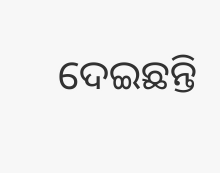ଦେଇଛନ୍ତି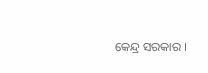କେନ୍ଦ୍ର ସରକାର ।